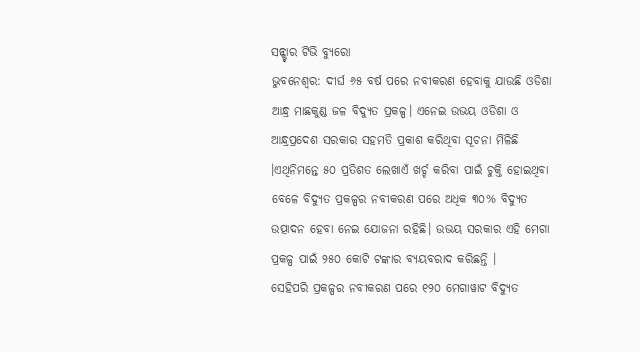ସନ୍ଷ୍ଟାର ଟିଭି ବ୍ୟୁରୋ
ଭୁବନେଶ୍ୱର: ଦୀର୍ଘ ୬୫ ବର୍ଷ ପରେ ନବୀକରଣ ହେବାକୁ ଯାଉଛି ଓଡିଶା ଆନ୍ଧ୍ର ମାଛକୁଣ୍ଡ ଜଳ ବିଦ୍ୟୁତ ପ୍ରକଳ୍ପ। ଏନେଇ ଉଭୟ ଓଡିଶା ଓ ଆନ୍ଧ୍ରପ୍ରଦେଶ ସରକାର ସହମତି ପ୍ରକାଶ କରିଥିବା ସୂଚନା ମିଳିଛି ।ଏଥିନିମନ୍ତେ ୫୦ ପ୍ରତିଶତ ଲେଖାଏଁ ଖର୍ଚ୍ଚ କରିବା ପାଇଁ ଚୁକ୍ତି ହୋଇଥିବା ବେଳେ ବିଦ୍ୟୁତ ପ୍ରକଳ୍ପର ନବୀକରଣ ପରେ ଅଧିକ ୩୦% ବିଦ୍ୟୁତ ଉତ୍ପାଦନ ହେବା ନେଇ ଯୋଜନା ରହିଛି। ଉଭୟ ସରକାର ଏହି ମେଗା ପ୍ରକଳ୍ପ ପାଇଁ ୨୫୦ କୋଟି ଟଙ୍କାର ବ୍ୟୟବରାଦ କରିଛନ୍ତି ।
ସେହିପରି ପ୍ରକଳ୍ପର ନବୀକରଣ ପରେ ୧୨୦ ମେଗାୱାଟ ବିଦ୍ୟୁତ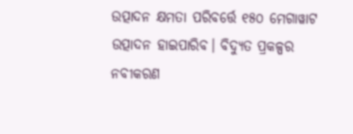ଉତ୍ପାଦନ କ୍ଷମତା ପରିବର୍ତ୍ତେ ୧୫୦ ମେଗାୱାଟ ଉତ୍ପାଦନ ହାଇପାରିବ। ବିଦ୍ୟୁତ ପ୍ରକଳ୍ପର ନବୀକରଣ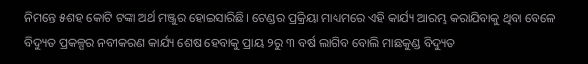ନିମନ୍ତେ ୫ଶହ କୋଟି ଟଙ୍କା ଅର୍ଥ ମଞ୍ଜୁର ହୋଇସାରିଛି। ଟେଣ୍ଡର ପ୍ରକ୍ରିୟା ମାଧ୍ୟମରେ ଏହି କାର୍ଯ୍ୟ ଆରମ୍ଭ କରାଯିବାକୁ ଥିବା ବେଳେ ବିଦ୍ୟୁତ ପ୍ରକଳ୍ପର ନବୀକରଣ କାର୍ଯ୍ୟ ଶେଷ ହେବାକୁ ପ୍ରାୟ ୨ରୁ ୩ ବର୍ଷ ଲାଗିବ ବୋଲି ମାଛକୁଣ୍ଡ ବିଦ୍ୟୁତ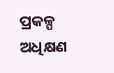ପ୍ରକଳ୍ପ ଅଧିକ୍ଷଣ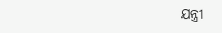ଯନ୍ତ୍ରୀ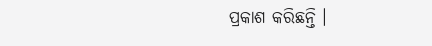ପ୍ରକାଶ କରିଛନ୍ତି ।